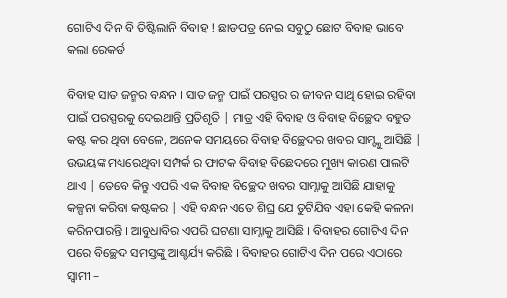ଗୋଟିଏ ଦିନ ବି ତିଷ୍ଟିଲାନି ବିବାହ ! ଛାଡପତ୍ର ନେଇ ସବୁଠୁ ଛୋଟ ବିବାହ ଭାବେ କଲା ରେକର୍ଡ

ବିବାହ ସାତ ଜନ୍ମର ବନ୍ଧନ । ସାତ ଜନ୍ମ ପାଇଁ ପରସ୍ପର ର ଜୀବନ ସାଥି ହୋଇ ରହିବା ପାଇଁ ପରସ୍ପରକୁ ଦେଇଥାନ୍ତି ପ୍ରତିଶୃତି | ମାତ୍ର ଏହି ବିବାହ ଓ ବିବାହ ବିଚ୍ଛେଦ ବହୁତ କଷ୍ଟ କର ଥିବା ବେଳେ, ଅନେକ ସମୟରେ ବିବାହ ବିଚ୍ଛେଦର ଖବର ସାମ୍ଙ୍କୁ ଆସିଛି | ଉଭୟଙ୍କ ମଧ୍ୟରେଥିବା ସମ୍ପର୍କ ର ଫାଟକ ବିବାହ ବିଛେଦରେ ମୁଖ୍ୟ କାରଣ ପାଲଟି ଥାଏ | ତେବେ କିନ୍ତୁ ଏପରି ଏକ ବିବାହ ବିଚ୍ଛେଦ ଖବର ସାମ୍ନାକୁ ଆସିଛି ଯାହାକୁ କଳ୍ପନା କରିବା କଷ୍ଟକର | ଏହି ବନ୍ଧନ ଏତେ ଶିଘ୍ର ଯେ ତୁଟିଯିବ ଏହା କେହି କଳନା କରିନପାରନ୍ତି । ଆବୁଧାବିର ଏପରି ଘଟଣା ସାମ୍ନାକୁ ଆସିଛି । ବିବାହର ଗୋଟିଏ ଦିନ ପରେ ବିଚ୍ଛେଦ ସମସ୍ତଙ୍କୁ ଆଶ୍ଚର୍ଯ୍ୟ କରିଛି । ବିବାହର ଗୋଟିଏ ଦିନ ପରେ ଏଠାରେ ସ୍ୱାମୀ –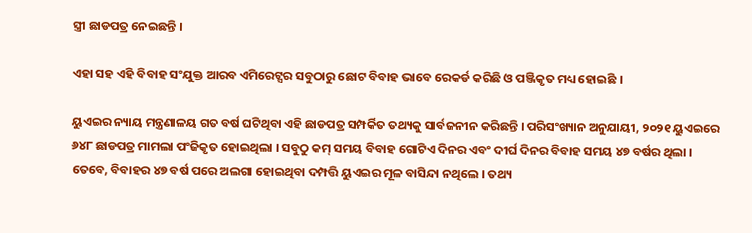ସ୍ତ୍ରୀ ଛାଡପତ୍ର ନେଇଛନ୍ତି ।

ଏହା ସହ ଏହି ବିବାହ ସଂଯୁକ୍ତ ଆରବ ଏମିରେଟ୍ସର ସବୁଠାରୁ ଛୋଟ ବିବାହ ଭାବେ ରେକର୍ଡ କରିଛି ଓ ପଞ୍ଜିକୃତ ମଧ୍ୟ ହୋଇଛି ।

ୟୁଏଇର ନ୍ୟାୟ ମନ୍ତ୍ରଣାଳୟ ଗତ ବର୍ଷ ଘଟିଥିବା ଏହି ଛାଡପତ୍ର ସମ୍ପର୍କିତ ତଥ୍ୟକୁ ସାର୍ବଜନୀନ କରିଛନ୍ତି । ପରିସଂଖ୍ୟାନ ଅନୁଯାୟୀ, ୨୦୨୧ ୟୁଏଇରେ ୬୪୮ ଛାଡପତ୍ର ମାମଲା ପଂଜିକୃତ ହୋଇଥିଲା । ସବୁଠୁ କମ୍ ସମୟ ବିବାହ ଗୋଟିଏ ଦିନର ଏବଂ ଦୀର୍ଘ ଦିନର ବିବାହ ସମୟ ୪୭ ବର୍ଷର ଥିଲା । ତେବେ, ବିବାହର ୪୭ ବର୍ଷ ପରେ ଅଲଗା ହୋଇଥିବା ଦମ୍ପତ୍ତି ୟୁଏଇର ମୂଳ ବାସିନ୍ଦା ନଥିଲେ । ତଥ୍ୟ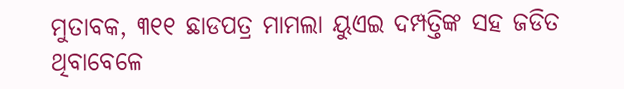ମୁତାବକ, ୩୧୧ ଛାଡପତ୍ର ମାମଲା ୟୁଏଇ ଦମ୍ପତ୍ତିଙ୍କ ସହ ଜଡିତ ଥିବାବେଳେ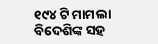୧୯୪ ଟି ମାମଲା ବିଦେଶିଙ୍କ ସହ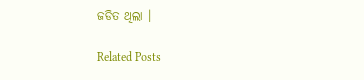ଜଡିତ ଥିଲା ।

Related Posts